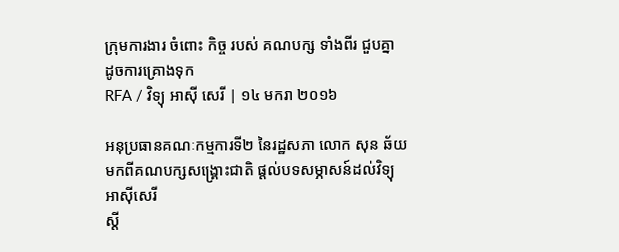ក្រុមការងារ ចំពោះ កិច្ច របស់ គណបក្ស ទាំងពីរ ជួបគ្នា ដូចការគ្រោងទុក
RFA / វិទ្យុ អាស៊ី សេរី | ១៤ មករា ២០១៦

អនុប្រធានគណៈកម្មការទី២ នៃរដ្ឋសភា លោក សុន ឆ័យ
មកពីគណបក្សសង្គ្រោះជាតិ ផ្ដល់បទសម្ភាសន៍ដល់វិទ្យុអាស៊ីសេរី
ស្ដី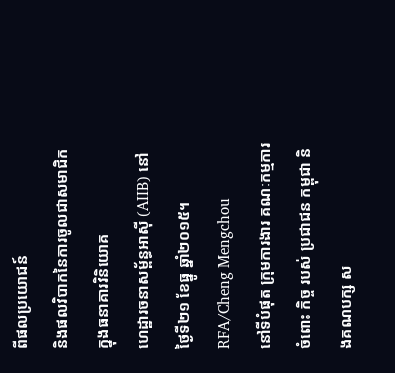ពីផលប្រយោជន៍
និងផលវិបាកនៃការចូលជាសមាជិកក្នុងធនាគារវិនិយោគ
ហេដ្ឋារចនាសម្ព័ន្ធអាស៊ី (AIIB) នៅថ្ងៃទី២១ ខែធ្នូ ឆ្នាំ២០១៥។ RFA/Cheng Mengchou
នៅទីបំផុត ក្រុមការងារ គណៈកម្មការ ចំពោះ កិច្ច របស់ ប្រជាជន កម្ពុជា និងគណបក្ស ស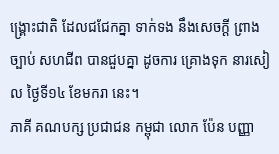ង្គ្រោះជាតិ ដែលជជែកគ្នា ទាក់ទង នឹងសេចក្ដី ព្រាងច្បាប់ សហជីព បានជួបគ្នា ដូចការ គ្រោងទុក នារសៀល ថ្ងៃទី១៤ ខែមករា នេះ។
ភាគី គណបក្ស ប្រជាជន កម្ពុជា លោក ប៉ែន បញ្ញា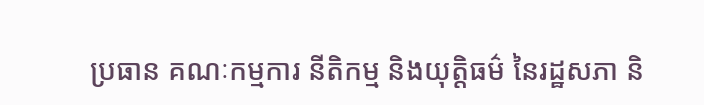ប្រធាន គណៈកម្មការ នីតិកម្ម និងយុត្តិធម៌ នៃរដ្ឋសភា និ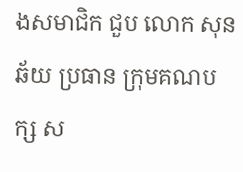ងសមាជិក ជួប លោក សុន ឆ័យ ប្រធាន ក្រុមគណបក្ស ស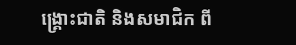ង្គ្រោះជាតិ និងសមាជិក ពី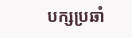បក្សប្រឆាំ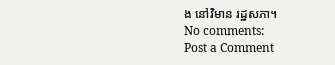ង នៅវិមាន រដ្ឋសភា។
No comments:
Post a Comment